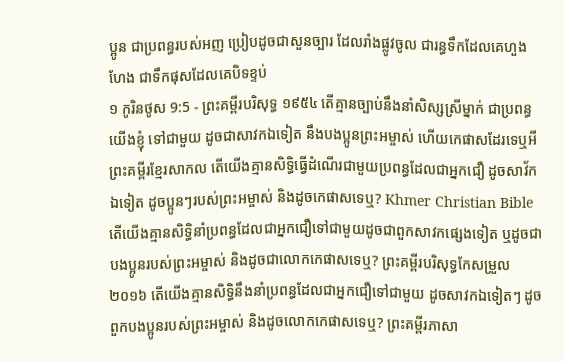ប្អូន ជាប្រពន្ធរបស់អញ ប្រៀបដូចជាសួនច្បារ ដែលរាំងផ្លូវចូល ជារន្ធទឹកដែលគេហួងហែង ជាទឹកផុសដែលគេបិទខ្ទប់
១ កូរិនថូស 9:5 - ព្រះគម្ពីរបរិសុទ្ធ ១៩៥៤ តើគ្មានច្បាប់នឹងនាំសិស្សស្រីម្នាក់ ជាប្រពន្ធយើងខ្ញុំ ទៅជាមួយ ដូចជាសាវកឯទៀត នឹងបងប្អូនព្រះអម្ចាស់ ហើយកេផាសដែរទេឬអី ព្រះគម្ពីរខ្មែរសាកល តើយើងគ្មានសិទ្ធិធ្វើដំណើរជាមួយប្រពន្ធដែលជាអ្នកជឿ ដូចសាវ័កឯទៀត ដូចប្អូនៗរបស់ព្រះអម្ចាស់ និងដូចកេផាសទេឬ? Khmer Christian Bible តើយើងគ្មានសិទ្ធិនាំប្រពន្ធដែលជាអ្នកជឿទៅជាមួយដូចជាពួកសាវកផ្សេងទៀត ឬដូចជាបងប្អូនរបស់ព្រះអម្ចាស់ និងដូចជាលោកកេផាសទេឬ? ព្រះគម្ពីរបរិសុទ្ធកែសម្រួល ២០១៦ តើយើងគ្មានសិទ្ធិនឹងនាំប្រពន្ធដែលជាអ្នកជឿទៅជាមួយ ដូចសាវកឯទៀតៗ ដូចពួកបងប្អូនរបស់ព្រះអម្ចាស់ និងដូចលោកកេផាសទេឬ? ព្រះគម្ពីរភាសា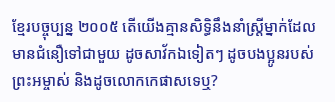ខ្មែរបច្ចុប្បន្ន ២០០៥ តើយើងគ្មានសិទ្ធិនឹងនាំស្ត្រីម្នាក់ដែលមានជំនឿទៅជាមួយ ដូចសាវ័កឯទៀតៗ ដូចបងប្អូនរបស់ព្រះអម្ចាស់ និងដូចលោកកេផាសទេឬ?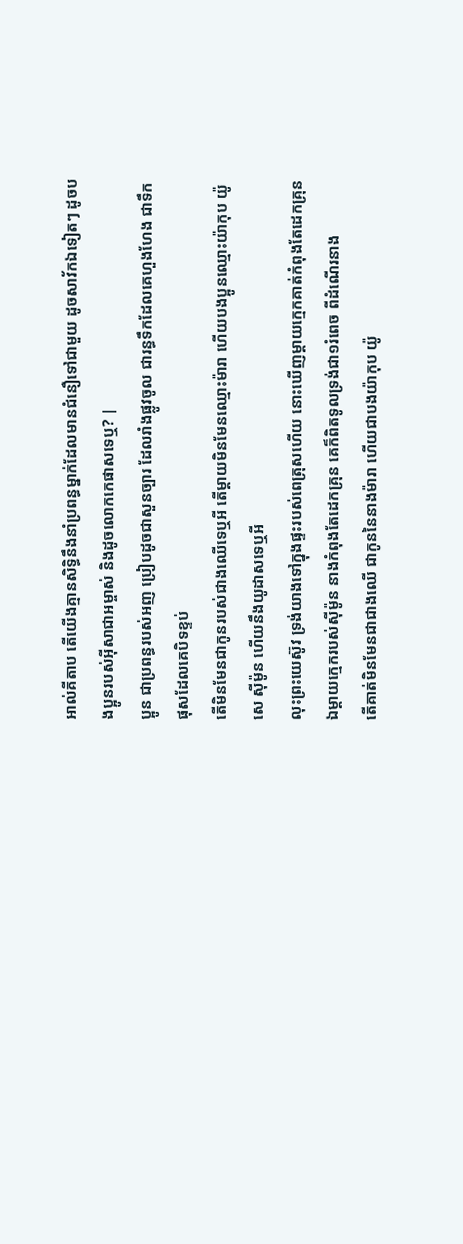អាល់គីតាប តើយើងគ្មានសិទ្ធិនឹងនាំប្រពន្ធម្នាក់ដែលមានជំនឿទៅជាមួយ ដូចសាវ័កឯទៀតៗ ដូចបងប្អូនរបស់អ៊ីសាជាអម្ចាស់ និងដូចលោកកេផាសទេឬ? |
ប្អូន ជាប្រពន្ធរបស់អញ ប្រៀបដូចជាសួនច្បារ ដែលរាំងផ្លូវចូល ជារន្ធទឹកដែលគេហួងហែង ជាទឹកផុសដែលគេបិទខ្ទប់
តើមិនមែនជាកូនរបស់ជាងឈើទេឬអី តើម្តាយមិនមែនឈ្មោះម៉ារា ហើយបងប្អូនឈ្មោះយ៉ាកុប យ៉ូសេ ស៊ីម៉ូន ហើយនឹងយូដាសទេឬអី
លុះព្រះយេស៊ូវ ទ្រង់យាងទៅក្នុងផ្ទះរបស់ពេត្រុសហើយ នោះឃើញម្តាយក្មេកគាត់កំពុងតែដេកគ្រុន
ឯម្តាយក្មេករបស់ស៊ីម៉ូន នាងកំពុងតែដេកគ្រុន គេក៏ពិតទូលទ្រង់ជា១រំពេច ពីដំណើរនាង
តើគាត់មិនមែនជាជាងឈើ ជាកូននៃនាងម៉ារា ហើយជាបងយ៉ាកុប យ៉ូ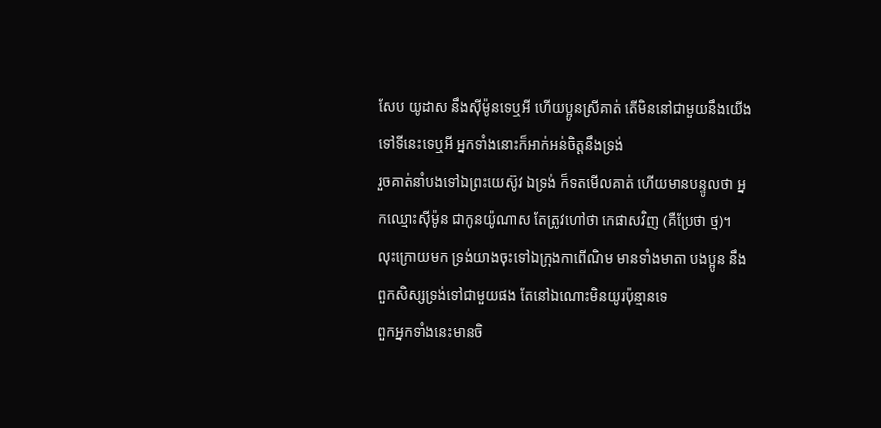សែប យូដាស នឹងស៊ីម៉ូនទេឬអី ហើយប្អូនស្រីគាត់ តើមិននៅជាមួយនឹងយើងទៅទីនេះទេឬអី អ្នកទាំងនោះក៏អាក់អន់ចិត្តនឹងទ្រង់
រួចគាត់នាំបងទៅឯព្រះយេស៊ូវ ឯទ្រង់ ក៏ទតមើលគាត់ ហើយមានបន្ទូលថា អ្នកឈ្មោះស៊ីម៉ូន ជាកូនយ៉ូណាស តែត្រូវហៅថា កេផាសវិញ (គឺប្រែថា ថ្ម)។
លុះក្រោយមក ទ្រង់យាងចុះទៅឯក្រុងកាពើណិម មានទាំងមាតា បងប្អូន នឹងពួកសិស្សទ្រង់ទៅជាមួយផង តែនៅឯណោះមិនយូរប៉ុន្មានទេ
ពួកអ្នកទាំងនេះមានចិ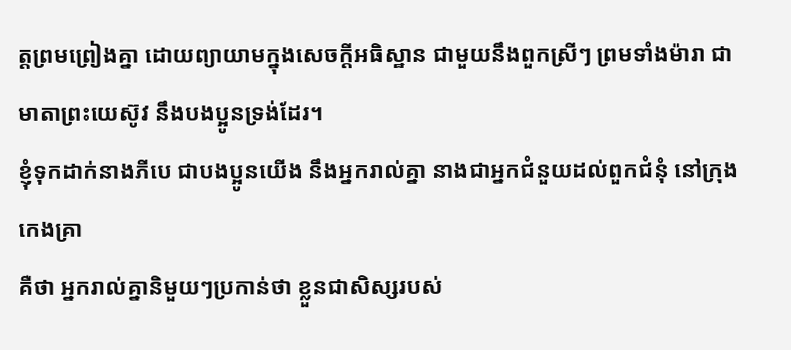ត្តព្រមព្រៀងគ្នា ដោយព្យាយាមក្នុងសេចក្ដីអធិស្ឋាន ជាមួយនឹងពួកស្រីៗ ព្រមទាំងម៉ារា ជាមាតាព្រះយេស៊ូវ នឹងបងប្អូនទ្រង់ដែរ។
ខ្ញុំទុកដាក់នាងភីបេ ជាបងប្អូនយើង នឹងអ្នករាល់គ្នា នាងជាអ្នកជំនួយដល់ពួកជំនុំ នៅក្រុងកេងគ្រា
គឺថា អ្នករាល់គ្នានិមួយៗប្រកាន់ថា ខ្លួនជាសិស្សរបស់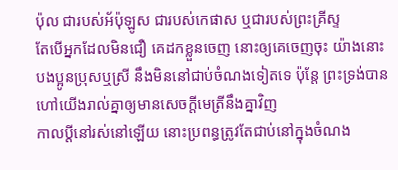ប៉ុល ជារបស់អ័ប៉ុឡូស ជារបស់កេផាស ឬជារបស់ព្រះគ្រីស្ទ
តែបើអ្នកដែលមិនជឿ គេដកខ្លួនចេញ នោះឲ្យគេចេញចុះ យ៉ាងនោះ បងប្អូនប្រុសឬស្រី នឹងមិននៅជាប់ចំណងទៀតទេ ប៉ុន្តែ ព្រះទ្រង់បានហៅយើងរាល់គ្នាឲ្យមានសេចក្ដីមេត្រីនឹងគ្នាវិញ
កាលប្ដីនៅរស់នៅឡើយ នោះប្រពន្ធត្រូវតែជាប់នៅក្នុងចំណង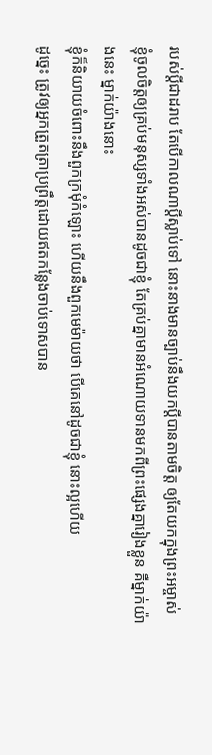របស់ប្ដីជាដរាប តែបើកាលណាប្ដីស្លាប់ទៅ នោះនាងមានច្បាប់នឹងយកប្ដីបានតាមចិត្ត ឲ្យតែយកក្នុងព្រះអម្ចាស់
ខ្ញុំចូលចិត្តឲ្យគ្រប់មនុស្សទាំងអស់បានដូចជាខ្ញុំ តែគ្រប់គ្នាមានអំណោយទានមកពីព្រះផ្សេងគ្នារៀងខ្លួន គឺម្នាក់យ៉ាងនេះ ម្នាក់យ៉ាងនោះ
ខ្ញុំក៏និយាយចំពោះនឹងពួកក្រមុំកំឡោះ ហើយនឹងពួកមេម៉ាយថា បើគេនៅដូចជាខ្ញុំ នោះល្អហើយ
ដូច្នេះ ត្រូវឲ្យអ្នកត្រួតត្រាប្រព្រឹត្តដោយឥតកន្លែងចាប់ទោសបាន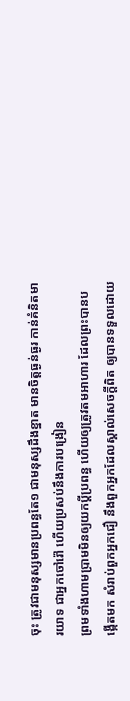ចុះ ត្រូវជាមនុស្សមានប្រពន្ធតែ១ ជាមនុស្សដឹងខ្នាត មានចិត្តធ្ងន់ធ្ងរ កាន់គំនិតមារយាទ ជាអ្នកចៅរ៉ៅ ហើយប្រសប់នឹងការបង្រៀន
ព្រមទាំងហាមប្រាមមិនឲ្យយកប្ដីប្រពន្ធ ហើយឲ្យត្រូវតមអាហារ ដែលព្រះបានបង្កើតមក សំរាប់ពួកអ្នកជឿ នឹងពួកអ្នកដែលស្គាល់សេចក្ដីពិត ឲ្យបានទទួលដោយ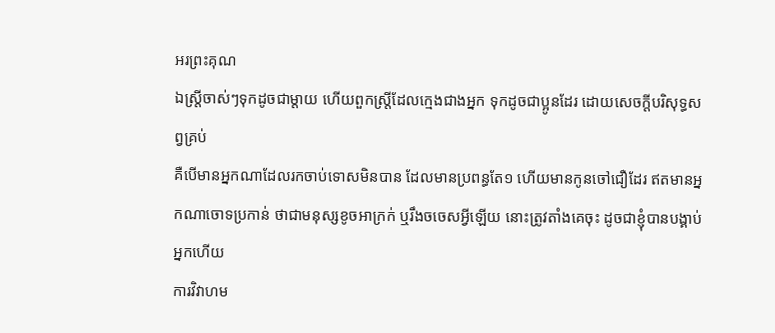អរព្រះគុណ
ឯស្ត្រីចាស់ៗទុកដូចជាម្តាយ ហើយពួកស្ត្រីដែលក្មេងជាងអ្នក ទុកដូចជាប្អូនដែរ ដោយសេចក្ដីបរិសុទ្ធសព្វគ្រប់
គឺបើមានអ្នកណាដែលរកចាប់ទោសមិនបាន ដែលមានប្រពន្ធតែ១ ហើយមានកូនចៅជឿដែរ ឥតមានអ្នកណាចោទប្រកាន់ ថាជាមនុស្សខូចអាក្រក់ ឬរឹងចចេសអ្វីឡើយ នោះត្រូវតាំងគេចុះ ដូចជាខ្ញុំបានបង្គាប់អ្នកហើយ
ការវិវាហម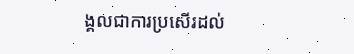ង្គលជាការប្រសើរដល់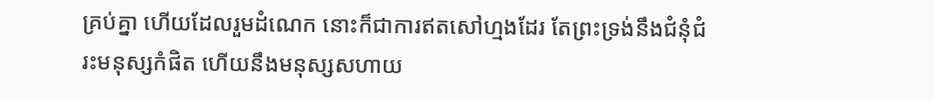គ្រប់គ្នា ហើយដែលរួមដំណេក នោះក៏ជាការឥតសៅហ្មងដែរ តែព្រះទ្រង់នឹងជំនុំជំរះមនុស្សកំផិត ហើយនឹងមនុស្សសហាយ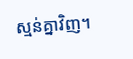ស្មន់គ្នាវិញ។